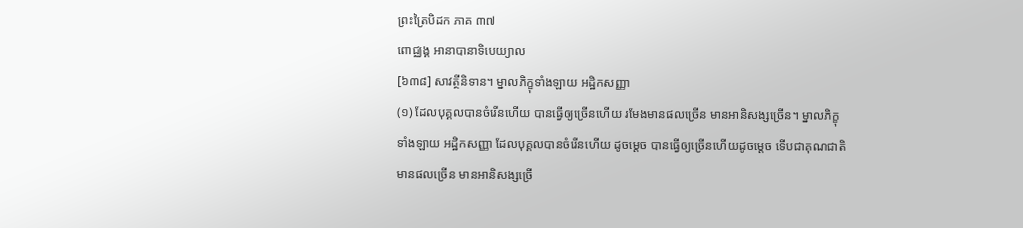ព្រះត្រៃបិដក ភាគ ៣៧
ពោជ្ឈង្គ អានាបានាទិបេយ្យាល
[៦៣៨] សាវត្ថីនិទាន។ ម្នាលភិក្ខុទាំងឡាយ អដ្ឋិកសញ្ញា
(១) ដែលបុគ្គលបានចំរើនហើយ បានធ្វើឲ្យច្រើនហើយ រមែងមានផលច្រើន មានអានិសង្សច្រើន។ ម្នាលភិក្ខុទាំងឡាយ អដ្ឋិកសញ្ញា ដែលបុគ្គលបានចំរើនហើយ ដូចម្តេច បានធ្វើឲ្យច្រើនហើយដូចម្តេច ទើបជាគុណជាតិមានផលច្រើន មានអានិសង្សច្រើ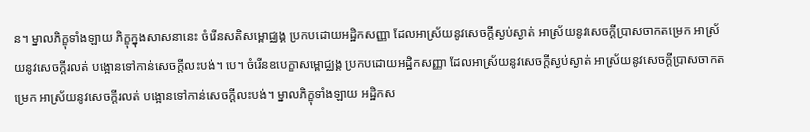ន។ ម្នាលភិក្ខុទាំងឡាយ ភិក្ខុក្នុងសាសនានេះ ចំរើនសតិសម្ពោជ្ឈង្គ ប្រកបដោយអដ្ឋិកសញ្ញា ដែលអាស្រ័យនូវសេចក្តីស្ងប់ស្ងាត់ អាស្រ័យនូវសេចក្តីប្រាសចាកតម្រេក អាស្រ័យនូវសេចក្តីរលត់ បង្អោនទៅកាន់សេចក្តីលះបង់។ បេ។ ចំរើនឧបេក្ខាសម្ពោជ្ឈង្គ ប្រកបដោយអដ្ឋិកសញ្ញា ដែលអាស្រ័យនូវសេចក្តីស្ងប់ស្ងាត់ អាស្រ័យនូវសេចក្តីប្រាសចាកតម្រេក អាស្រ័យនូវសេចក្តីរលត់ បង្អោនទៅកាន់សេចក្តីលះបង់។ ម្នាលភិក្ខុទាំងឡាយ អដ្ឋិកស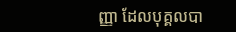ញ្ញា ដែលបុគ្គលបា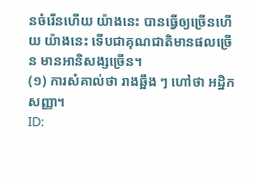នចំរើនហើយ យ៉ាងនេះ បានធ្វើឲ្យច្រើនហើយ យ៉ាងនេះ ទើបជាគុណជាតិមានផលច្រើន មានអានិសង្សច្រើន។
(១) ការសំគាល់ថា រាងឆ្អឹង ៗ ហៅថា អដ្ឋិកសញ្ញា។
ID: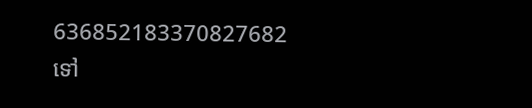636852183370827682
ទៅ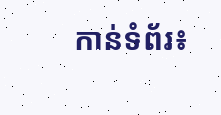កាន់ទំព័រ៖